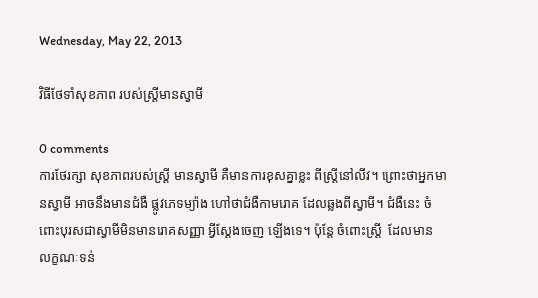Wednesday, May 22, 2013

វិធីថែទាំសុខភាព របស់ស្ដ្រីមានស្វាមី

0 comments
ការថែរក្សា សុខភាពរបស់ស្ដ្រី មានស្វាមី គឺមានការខុសគ្នាខ្លះ ពីស្ដ្រីនៅលីវ។ ព្រោះថាអ្នកមានស្វាមី អាចនឹងមានជំងឺ ផ្លូវភេទម្យ៉ាង ហៅថាជំងឺកាមរោគ ដែលឆ្លងពីស្វាមី។ ជំងឺនេះ ចំពោះបុរសជាស្វាមីមិនមានរោគសញ្ញា អ្វីស្ដែងចេញ ឡើងទេ។ ប៉ុន្ដែ ចំពោះស្ដ្រី  ដែលមាន លក្ខណៈទន់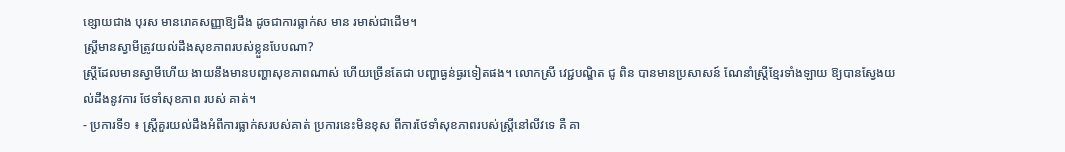ខ្សោយជាង បុរស មានរោគសញ្ញាឱ្យដឹង ដូចជាការធ្លាក់ស មាន រមាស់ជាដើម។
ស្ដ្រីមានស្វាមីត្រូវយល់ដឹងសុខភាពរបស់ខ្លួនបែបណា?
ស្ដ្រីដែលមានស្វាមីហើយ ងាយនឹងមានបញ្ហាសុខភាពណាស់ ហើយច្រើនតែជា បញ្ហាធ្ងន់ធ្ងរទៀតផង។ លោកស្រី វេជ្ជបណ្ឌិត ជូ ពិន បានមានប្រសាសន៍ ណែនាំស្ដ្រីខ្មែរទាំងឡាយ ឱ្យបានស្វែងយល់ដឹងនូវការ ថែទាំសុខភាព របស់ គាត់។
- ប្រការទី១ ៖ ស្ដ្រីគួរយល់ដឹងអំពីការធ្លាក់សរបស់គាត់ ប្រការនេះមិនខុស ពីការថែទាំសុខភាពរបស់ស្ដ្រីនៅលីវទេ គឺ គា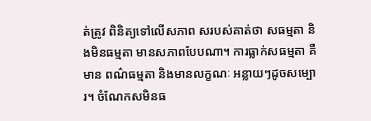ត់ត្រូវ ពិនិត្យទៅលើសភាព សរបស់គាត់ថា សធម្មតា និងមិនធម្មតា មានសភាពបែបណា។ ការធ្លាក់សធម្មតា គឺមាន ពណ៌ធម្មតា និងមានលក្ខណៈ អន្លាយៗដូចសម្បោរ។ ចំណែកសមិនធ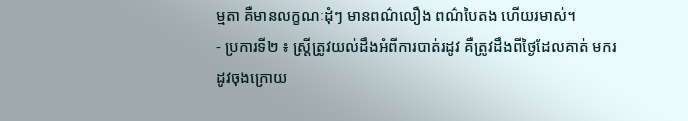ម្មតា គឺមានលក្ខណៈដុំៗ មានពណ៌លឿង ពណ៌បៃតង ហើយរមាស់។
- ប្រការទី២ ៖ ស្ដ្រីត្រូវយល់ដឹងអំពីការបាត់រដូវ គឺត្រូវដឹងពីថ្ងៃដែលគាត់ មករដូវចុងក្រោយ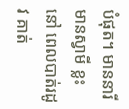បំផុត។ មាននារី មានស្វាមី ខ្លះ នៅ ពេលបាត់រដូវ គាត់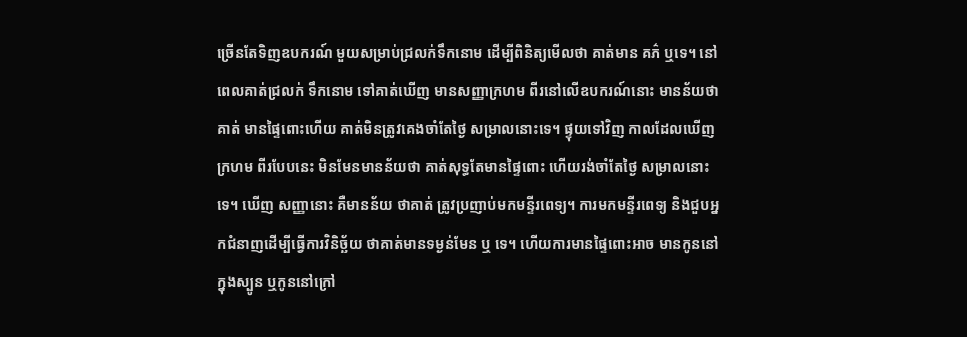ច្រើនតែទិញឧបករណ៍ មួយសម្រាប់ជ្រលក់ទឹកនោម ដើម្បីពិនិត្យមើលថា គាត់មាន គភ៌ ឬទេ។ នៅពេលគាត់ជ្រលក់ ទឹកនោម ទៅគាត់ឃើញ មានសញ្ញាក្រហម ពីរនៅលើឧបករណ៍នោះ មានន័យថាគាត់ មានផ្ទៃពោះហើយ គាត់មិនត្រូវគេងចាំតែថ្ងៃ សម្រាលនោះទេ។ ផ្ទុយទៅវិញ កាលដែលឃើញក្រហម ពីរបែបនេះ មិនមែនមានន័យថា គាត់សុទ្ធតែមានផ្ទៃពោះ ហើយរង់ចាំតែថ្ងៃ សម្រាលនោះទេ។ ឃើញ សញ្ញានោះ គឺមានន័យ ថាគាត់ ត្រូវប្រញាប់មកមន្ទីរពេទ្យ។ ការមកមន្ទីរពេទ្យ និងជួបអ្នកជំនាញដើម្បីធ្វើការវិនិច្ឆ័យ ថាគាត់មានទម្ងន់មែន ឬ ទេ។ ហើយការមានផ្ទៃពោះអាច មានកូននៅក្នុងស្បូន ឬកូននៅក្រៅ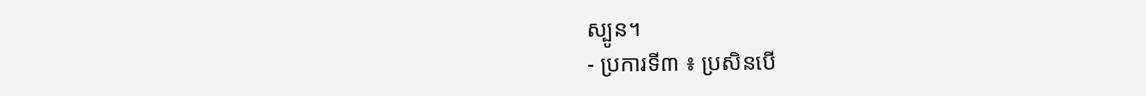ស្បូន។
- ប្រការទី៣ ៖ ប្រសិនបើ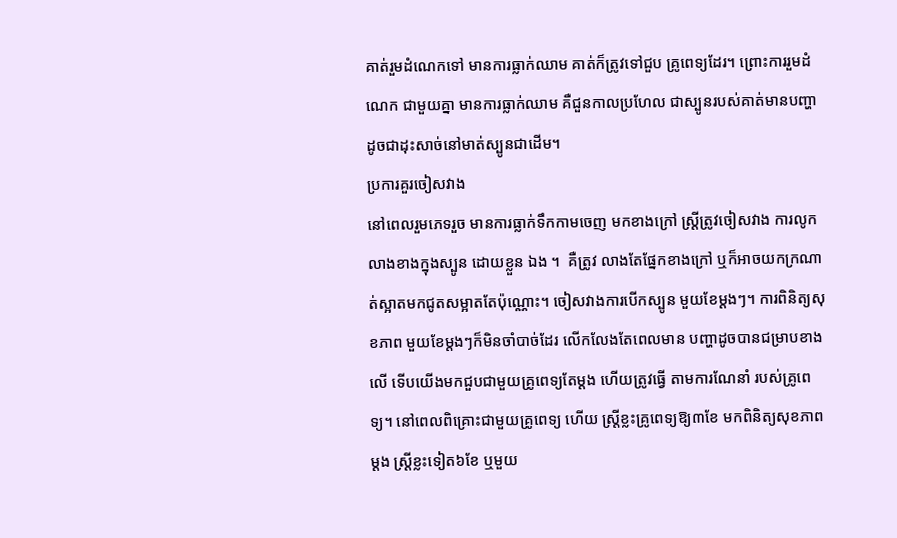គាត់រួមដំណេកទៅ មានការធ្លាក់ឈាម គាត់ក៏ត្រូវទៅជួប គ្រូពេទ្យដែរ។ ព្រោះការរួមដំណេក ជាមួយគ្នា មានការធ្លាក់ឈាម គឺជួនកាលប្រហែល ជាស្បូនរបស់គាត់មានបញ្ហា ដូចជាដុះសាច់នៅមាត់ស្បូនជាដើម។
ប្រការគួរចៀសវាង
នៅពេលរួមភេទរួច មានការធ្លាក់ទឹកកាមចេញ មកខាងក្រៅ ស្ដ្រីត្រូវចៀសវាង ការលូកលាងខាងក្នុងស្បូន ដោយខ្លួន ឯង ។  គឺត្រូវ លាងតែផ្នែកខាងក្រៅ ឬក៏អាចយកក្រណាត់ស្អាតមកជូតសម្អាតតែប៉ុណ្ណោះ។ ចៀសវាងការបើកស្បូន មួយខែម្ដងៗ។ ការពិនិត្យសុខភាព មួយខែម្ដងៗក៏មិនចាំបាច់ដែរ លើកលែងតែពេលមាន បញ្ហាដូចបានជម្រាបខាងលើ ទើបយើងមកជួបជាមួយគ្រូពេទ្យតែម្ដង ហើយត្រូវធ្វើ តាមការណែនាំ របស់គ្រូពេទ្យ។ នៅពេលពិគ្រោះជាមួយគ្រូពេទ្យ ហើយ ស្ដ្រីខ្លះគ្រូពេទ្យឱ្យ៣ខែ មកពិនិត្យសុខភាពម្ដង ស្ដ្រីខ្លះទៀត៦ខែ ឬមួយ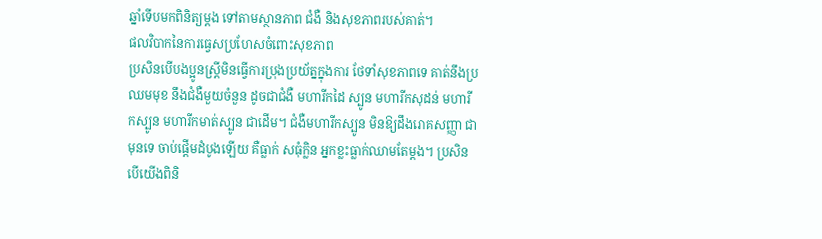ឆ្នាំទើបមកពិនិត្យម្ដង ទៅតាមស្ថានភាព ជំងឺ និងសុខភាពរបស់គាត់។
ផលវិបាកនៃការធ្វេសប្រហែសចំពោះសុខភាព
ប្រសិនបើបងប្អូនស្ដ្រីមិនធ្វើការប្រុងប្រយ័ត្នក្នុងការ ថែទាំសុខភាពទេ គាត់នឹងប្រឈមមុខ នឹងជំងឺមួយចំនួន ដូចជាជំងឺ មហារីកដៃ ស្បូន មហារីកសុដន់ មហារីកស្បូន មហារីកមាត់ស្បូន ជាដើម។ ជំងឺមហារីកស្បូន មិនឱ្យដឹងរោគសញ្ញា ជាមុនទេ ចាប់ផ្ដើមដំបូងឡើយ គឺធ្លាក់ សធុំក្លិន អ្នកខ្លះធ្លាក់ឈាមតែម្ដង។ ប្រសិនបើយើងពិនិ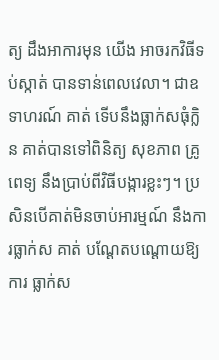ត្យ ដឹងអាការមុន យើង អាចរកវិធីទប់ស្កាត់ បានទាន់ពេលវេលា។ ជាឧទាហរណ៍ គាត់ ទើបនឹងធ្លាក់សធុំក្លិន គាត់បានទៅពិនិត្យ សុខភាព គ្រូ ពេទ្យ នឹងប្រាប់ពីវិធីបង្ការខ្លះៗ។ ប្រសិនបើគាត់មិនចាប់អារម្មណ៍ នឹងការធ្លាក់ស គាត់ បណ្ដែតបណ្ដោយឱ្យការ ធ្លាក់ស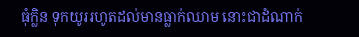ធុំក្លិន ទុកយូររហូតដល់មានធ្លាក់ឈាម នោះជាដំណាក់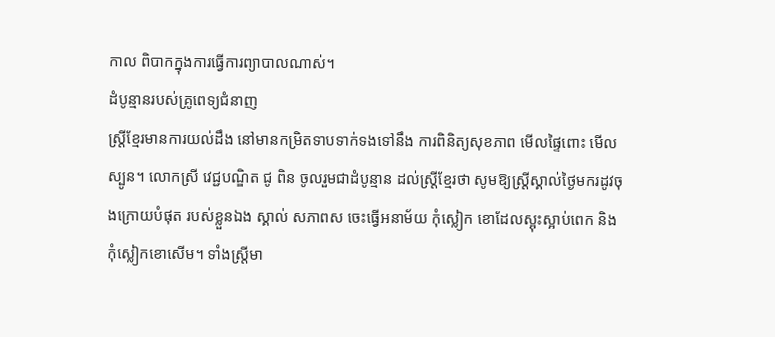កាល ពិបាកក្នុងការធ្វើការព្យាបាលណាស់។
ដំបូន្មានរបស់គ្រូពេទ្យជំនាញ
ស្ដ្រីខ្មែរមានការយល់ដឹង នៅមានកម្រិតទាបទាក់ទងទៅនឹង ការពិនិត្យសុខភាព មើលផ្ទៃពោះ មើលស្បូន។ លោកស្រី វេជ្ជបណ្ឌិត ជូ ពិន ចូលរួមជាដំបូន្មាន ដល់ស្ដ្រីខ្មែរថា សូមឱ្យស្ដ្រីស្គាល់ថ្ងៃមករដូវចុងក្រោយបំផុត របស់ខ្លួនឯង ស្គាល់ សភាពស ចេះធ្វើអនាម័យ កុំស្លៀក ខោដែលស្អុះស្អាប់ពេក និងកុំស្លៀកខោសើម។ ទាំងស្ដ្រីមា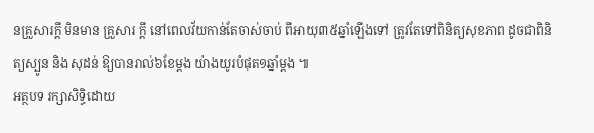នគ្រួសារក្ដី មិនមាន គ្រួសារ ក្ដី នៅពេលវ័យកាន់តែចាស់ចាប់ ពីអាយុ៣៥ឆ្នាំឡើងទៅ ត្រូវតែទៅពិនិត្យសុខភាព ដូចជាពិនិត្យស្បូន និង សុដន់ ឱ្យបានរាល់៦ខែម្ដង យ៉ាងយូរបំផុត១ឆ្នាំម្ដង ៕
អត្ថបទ រក្សាសិទ្ធិដោយ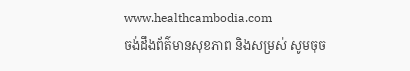www.healthcambodia.com
ចង់ដឹងព័ត៌មានសុខភាព និងសម្រស់ សូមចុច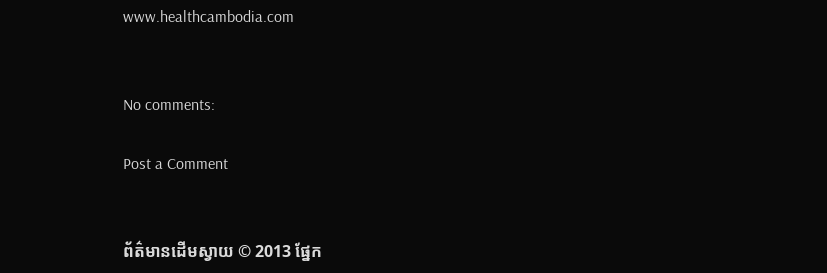www.healthcambodia.com


No comments:

Post a Comment


ព័ត៌មានដើមស្វាយ © 2013 ផ្នែក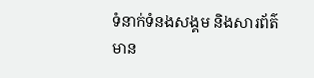ទំនាក់ទំនងសង្គម និងសារព័ត៌មាន